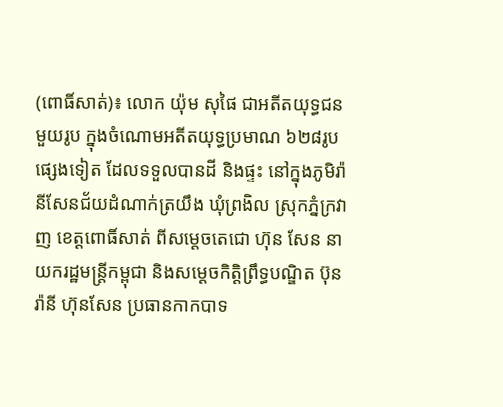(ពោធិ៍សាត់)៖ លោក យ៉ុម សុផៃ ជាអតីតយុទ្ធជនមួយរូប ក្នុងចំណោមអតីតយុទ្ធប្រមាណ ៦២៨រូបផ្សេងទៀត ដែលទទួលបានដី និងផ្ទះ នៅក្នុងភូមិរ៉ានីសែនជ័យដំណាក់ត្រយឹង ឃុំព្រងិល ស្រុកភ្នំក្រវាញ ខេត្តពោធិ៍សាត់ ពីសម្តេចតេជោ ហ៊ុន សែន នាយករដ្ឋមន្ត្រីកម្ពុជា និងសម្តេចកិត្តិព្រឹទ្ធបណ្ឌិត ប៊ុន រ៉ានី ហ៊ុនសែន ប្រធានកាកបាទ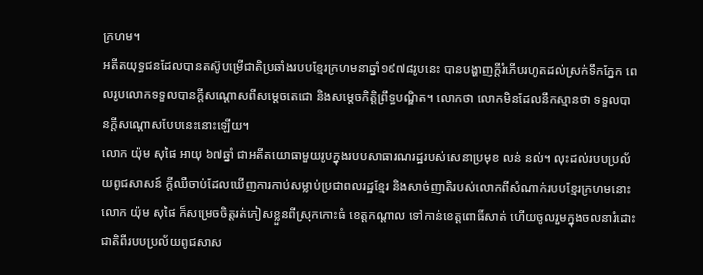ក្រហម។
អតីតយុទ្ធជនដែលបានតស៊ូបម្រើជាតិប្រឆាំងរបបខ្មែរក្រហមនាឆ្នាំ១៩៧៨រូបនេះ បានបង្ហាញក្តីរំភើបរហូតដល់ស្រក់ទឹកភ្នែក ពេលរូបលោកទទួលបានក្តីសណ្តោសពីសម្តេចតេជោ និងសម្តេចកិត្តិព្រឹទ្ធបណ្ឌិត។ លោកថា លោកមិនដែលនឹកស្មានថា ទទួលបានក្តីសណ្តោសបែបនេះនោះឡើយ។
លោក យ៉ុម សុផៃ អាយុ ៦៧ឆ្នាំ ជាអតីតយោធាមួយរូបក្នុងរបបសាធារណរដ្ឋរបស់សេនាប្រមុខ លន់ នល់។ លុះដល់របបប្រល័យពូជសាសន៍ ក្តីឈឺចាប់ដែលឃើញការកាប់សម្លាប់ប្រជាពលរដ្ឋខ្មែរ និងសាច់ញាតិរបស់លោកពីសំណាក់របបខ្មែរក្រហមនោះ លោក យ៉ុម សុផៃ ក៏សម្រេចចិត្តរត់ភៀសខ្លួនពីស្រុកកោះធំ ខេត្តកណ្តាល ទៅកាន់ខេត្តពោធិ៍សាត់ ហើយចូលរួមក្នុងចលនារំដោះជាតិពីរបបប្រល័យពូជសាស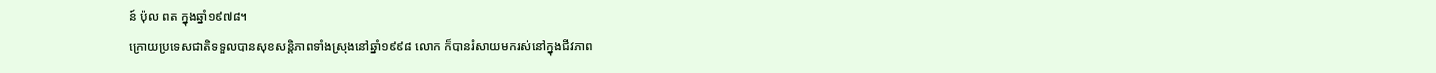ន៍ ប៉ុល ពត ក្នុងឆ្នាំ១៩៧៨។
ក្រោយប្រទេសជាតិទទួលបានសុខសន្តិភាពទាំងស្រុងនៅឆ្នាំ១៩៩៨ លោក ក៏បានរំសាយមករស់នៅក្នុងជីវភាព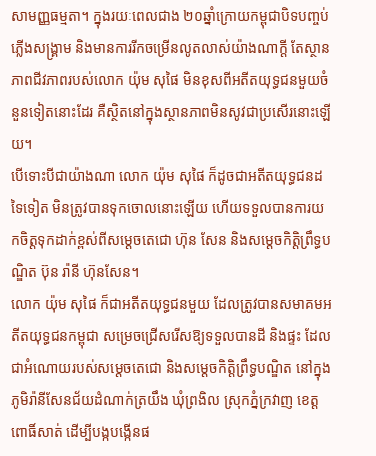សាមញ្ញធម្មតា។ ក្នុងរយៈពេលជាង ២០ឆ្នាំក្រោយកម្ពុជាបិទបញ្ចប់ភ្លើងសង្គ្រាម និងមានការរីកចម្រើនលូតលាស់យ៉ាងណាក្តី តែស្ថានភាពជីវភាពរបស់លោក យ៉ុម សុផៃ មិនខុសពីអតីតយុទ្ធជនមួយចំនួនទៀតនោះដែរ គឺស្ថិតនៅក្នុងស្ថានភាពមិនសូវជាប្រសើរនោះឡើយ។
បើទោះបីជាយ៉ាងណា លោក យ៉ុម សុផៃ ក៏ដូចជាអតីតយុទ្ធជនដទៃទៀត មិនត្រូវបានទុកចោលនោះឡើយ ហើយទទួលបានការយកចិត្តទុកដាក់ខ្ពស់ពីសម្តេចតេជោ ហ៊ុន សែន និងសម្តេចកិត្តិព្រឹទ្ធបណ្ឌិត ប៊ុន រ៉ានី ហ៊ុនសែន។
លោក យ៉ុម សុផៃ ក៏ជាអតីតយុទ្ធជនមួយ ដែលត្រូវបានសមាគមអតីតយុទ្ធជនកម្ពុជា សម្រេចជ្រើសរើសឱ្យទទួលបានដី និងផ្ទះ ដែលជាអំណោយរបស់សម្តេចតេជោ និងសម្តេចកិត្តិព្រឹទ្ធបណ្ឌិត នៅក្នុងភូមិរ៉ានីសែនជ័យដំណាក់ត្រយឹង ឃុំព្រងិល ស្រុកភ្នំក្រវាញ ខេត្តពោធិ៍សាត់ ដើម្បីបង្កបង្កើនផ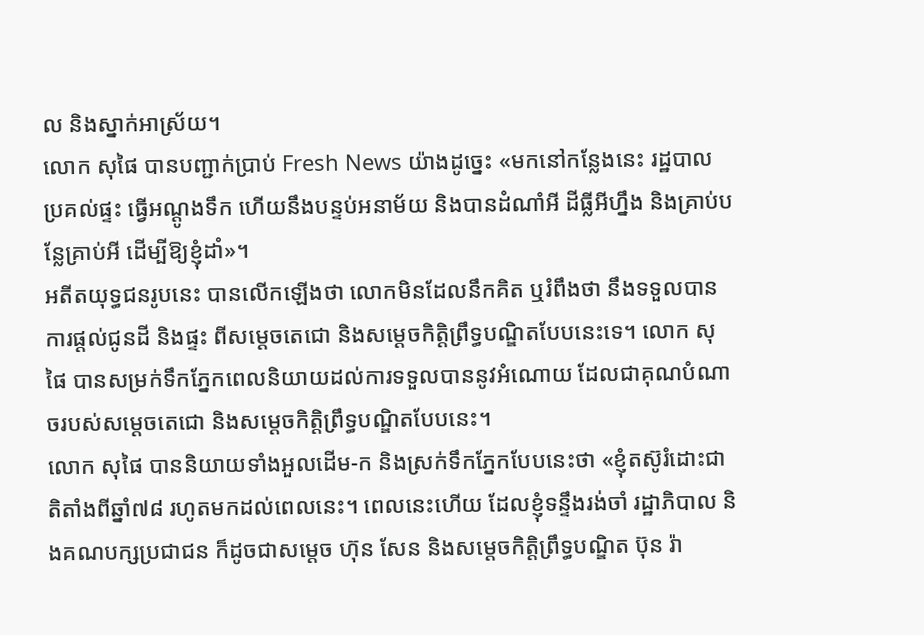ល និងស្នាក់អាស្រ័យ។
លោក សុផៃ បានបញ្ជាក់ប្រាប់ Fresh News យ៉ាងដូច្នេះ «មកនៅកន្លែងនេះ រដ្ឋបាលប្រគល់ផ្ទះ ធ្វើអណ្តូងទឹក ហើយនឹងបន្ទប់អនាម័យ និងបានដំណាំអី ដីធ្លីអីហ្នឹង និងគ្រាប់បន្លែគ្រាប់អី ដើម្បីឱ្យខ្ញុំដាំ»។
អតីតយុទ្ធជនរូបនេះ បានលើកឡើងថា លោកមិនដែលនឹកគិត ឬរំពឹងថា នឹងទទួលបានការផ្តល់ជូនដី និងផ្ទះ ពីសម្តេចតេជោ និងសម្តេចកិត្តិព្រឹទ្ធបណ្ឌិតបែបនេះទេ។ លោក សុផៃ បានសម្រក់ទឹកភ្នែកពេលនិយាយដល់ការទទួលបាននូវអំណោយ ដែលជាគុណបំណាចរបស់សម្តេចតេជោ និងសម្តេចកិត្តិព្រឹទ្ធបណ្ឌិតបែបនេះ។
លោក សុផៃ បាននិយាយទាំងអួលដើម-ក និងស្រក់ទឹកភ្នែកបែបនេះថា «ខ្ញុំតស៊ូរំដោះជាតិតាំងពីឆ្នាំ៧៨ រហូតមកដល់ពេលនេះ។ ពេលនេះហើយ ដែលខ្ញុំទន្ទឹងរង់ចាំ រដ្ឋាភិបាល និងគណបក្សប្រជាជន ក៏ដូចជាសម្តេច ហ៊ុន សែន និងសម្តេចកិត្តិព្រឹទ្ធបណ្ឌិត ប៊ុន រ៉ា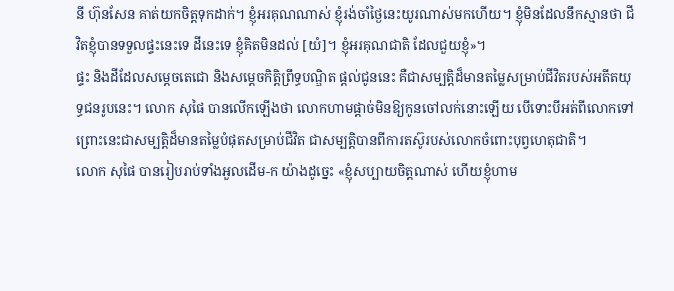នី ហ៊ុនសែន គាត់យកចិត្តទុកដាក់។ ខ្ញុំអរគុណណាស់ ខ្ញុំរង់ចាំថ្ងៃនេះយូរណាស់មកហើយ។ ខ្ញុំមិនដែលនឹកស្មានថា ជីវិតខ្ញុំបានទទួលផ្ទះនេះទេ ដីនេះទេ ខ្ញុំគិតមិនដល់ [យំ]។ ខ្ញុំអរគុណជាតិ ដែលជួយខ្ញុំ»។
ផ្ទះ និងដីដែលសម្តេចតេជោ និងសម្តេចកិត្តិព្រឹទ្ធបណ្ឌិត ផ្តល់ជូននេះ គឺជាសម្បត្តិដ៏មានតម្លៃសម្រាប់ជីវិតរបស់អតីតយុទ្ធជនរូបនេះ។ លោក សុផៃ បានលើកឡើងថា លោកហាមផ្តាច់មិនឱ្យកូនចៅលក់នោះឡើយ បើទោះបីអត់ពីលោកទៅ ព្រោះនេះជាសម្បត្តិដ៏មានតម្លៃបំផុតសម្រាប់ជីវិត ជាសម្បត្តិបានពីការតស៊ូរបស់លោកចំពោះបុព្វហេតុជាតិ។
លោក សុផៃ បានរៀបរាប់ទាំងអួលដើម-ក យ៉ាងដូច្នេះ «ខ្ញុំសប្បាយចិត្តណាស់ ហើយខ្ញុំហាម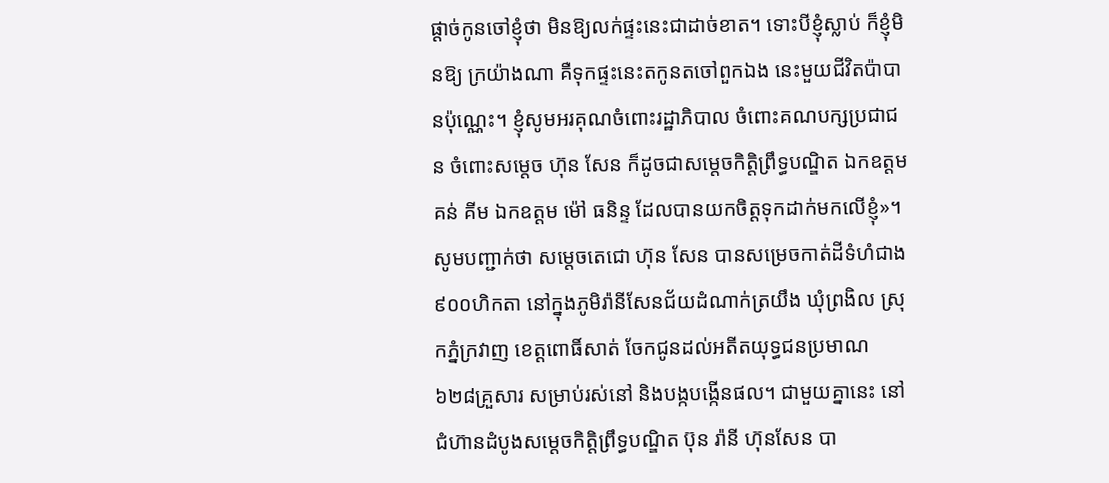ផ្តាច់កូនចៅខ្ញុំថា មិនឱ្យលក់ផ្ទះនេះជាដាច់ខាត។ ទោះបីខ្ញុំស្លាប់ ក៏ខ្ញុំមិនឱ្យ ក្រយ៉ាងណា គឺទុកផ្ទះនេះតកូនតចៅពួកឯង នេះមួយជីវិតប៉ាបានប៉ុណ្ណេះ។ ខ្ញុំសូមអរគុណចំពោះរដ្ឋាភិបាល ចំពោះគណបក្សប្រជាជន ចំពោះសម្តេច ហ៊ុន សែន ក៏ដូចជាសម្តេចកិត្តិព្រឹទ្ធបណ្ឌិត ឯកឧត្តម គន់ គីម ឯកឧត្តម ម៉ៅ ធនិន្ទ ដែលបានយកចិត្តទុកដាក់មកលើខ្ញុំ»។
សូមបញ្ជាក់ថា សម្តេចតេជោ ហ៊ុន សែន បានសម្រេចកាត់ដីទំហំជាង ៩០០ហិកតា នៅក្នុងភូមិរ៉ានីសែនជ័យដំណាក់ត្រយឹង ឃុំព្រងិល ស្រុកភ្នំក្រវាញ ខេត្តពោធិ៍សាត់ ចែកជូនដល់អតីតយុទ្ធជនប្រមាណ ៦២៨គ្រួសារ សម្រាប់រស់នៅ និងបង្កបង្កើនផល។ ជាមួយគ្នានេះ នៅជំហ៊ានដំបូងសម្តេចកិត្តិព្រឹទ្ធបណ្ឌិត ប៊ុន រ៉ានី ហ៊ុនសែន បា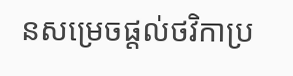នសម្រេចផ្តល់ថវិកាប្រ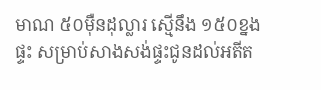មាណ ៥០ម៉ឺនដុល្លារ ស្មើនឹង ១៥០ខ្នងផ្ទះ សម្រាប់សាងសង់ផ្ទះជូនដល់អតីត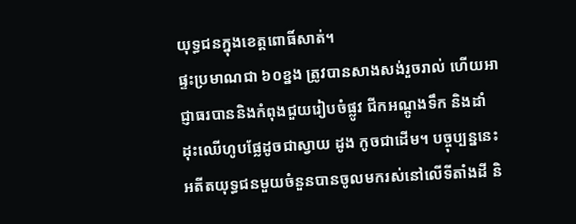យុទ្ធជនក្នុងខេត្តពោធិ៍សាត់។
ផ្ទះប្រមាណជា ៦០ខ្នង ត្រូវបានសាងសង់រួចរាល់ ហើយអាជ្ញាធរបាននិងកំពុងជួយរៀបចំផ្លូវ ជីកអណ្តូងទឹក និងដាំដុះឈើហូបផ្លែដូចជាស្វាយ ដូង កូចជាដើម។ បច្ចុប្បន្ននេះ អតីតយុទ្ធជនមួយចំនួនបានចូលមករស់នៅលើទីតាំងដី និ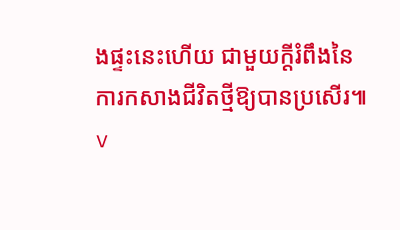ងផ្ទះនេះហើយ ជាមួយក្តីរំពឹងនៃការកសាងជីវិតថ្មីឱ្យបានប្រសើរ៕
v